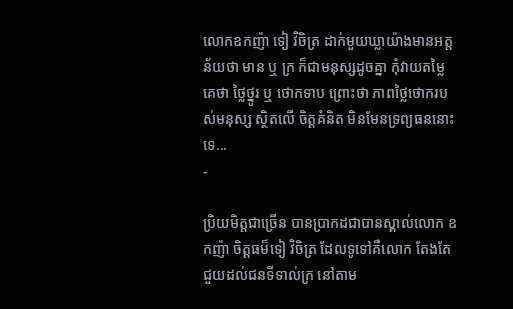លោកឧកញ៉ា ទៀ វិចិត្រ ដាក់មួយឃ្លាយ៉ាងមានអត្តន័យថា មាន ឬ ក្រ ក៏ជាមនុស្សដូចគ្នា កុំវាយតម្លៃគេថា ថ្លៃថ្នូរ ឬ ថោកទាប ព្រោះថា ភាពថ្លៃថោករបស់មនុស្ស ស្ថិតលើ ចិត្តគំនិត មិនមែនទ្រព្យធននោះទេ...
-

ប្រិយមិត្តជាច្រើន បានប្រាកដជាបានស្គាល់លោក ឧកញ៉ា ចិត្តធម៏ទៀ វិចិត្រ ដែលទូទៅគឺលោក តែងតែជួយដល់ជនទីទាល់ក្រ នៅតាម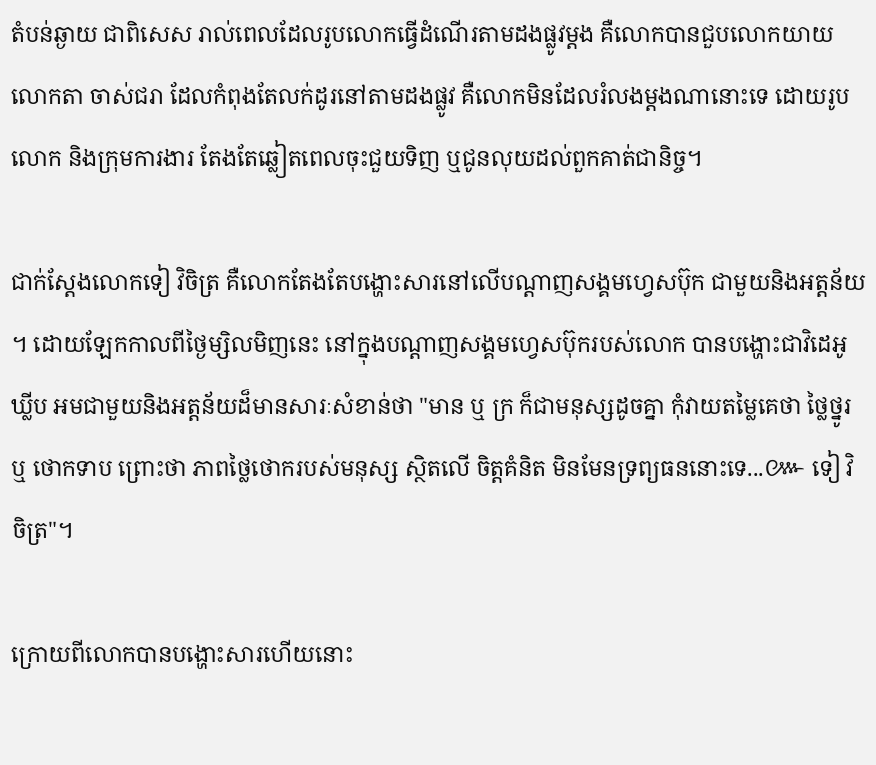តំបន់ឆ្ងាយ ជាពិសេស រាល់ពេលដែលរូបលោកធ្វើដំណើរតាមដងផ្លូវម្តង គឺលោកបានជួបលោកយាយ លោកតា ចាស់ជរា ដែលកំពុងតែលក់ដូរនៅតាមដងផ្លូវ គឺលោកមិនដែលរំលងម្តងណានោះទេ ដោយរូបលោក និងក្រុមការងារ តែងតែឆ្លៀតពេលចុះជួយទិញ ឬជូនលុយដល់ពួកគាត់ជានិច្ច។

ជាក់ស្តែងលោកទៀ វិចិត្រ គឺលោកតែងតែបង្ហោះសារនៅលើបណ្តាញសង្គមហ្វេសប៊ុក ជាមួយនិងអត្តន័យ ។ ដោយឡែកកាលពីថ្ងៃម្សិលមិញនេះ នៅក្នុងបណ្តាញសង្គមហ្វេសប៊ុករបស់លោក បានបង្ហោះជាវិដេអូឃ្លីប អមជាមួយនិងអត្តន័យដ៏មានសារៈសំខាន់ថា "មាន ឬ ក្រ ក៏ជាមនុស្សដូចគ្នា កុំវាយតម្លៃគេថា ថ្លៃថ្នូរ ឬ ថោកទាប ព្រោះថា ភាពថ្លៃថោករបស់មនុស្ស ស្ថិតលើ ចិត្តគំនិត មិនមែនទ្រព្យធននោះទេ...៚ ទៀ វិចិត្រ"។

ក្រោយពីលោកបានបង្ហោះសារហើយនោះ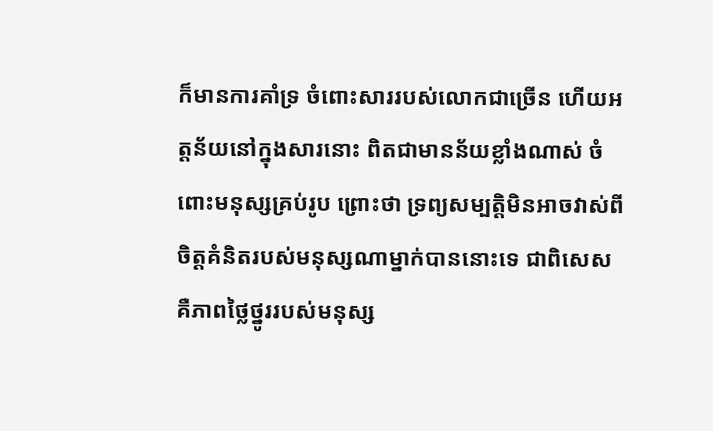ក៏មានការគាំទ្រ ចំពោះសាររបស់លោកជាច្រើន ហើយអត្តន័យនៅក្នុងសារនោះ ពិតជាមានន័យខ្លាំងណាស់ ចំពោះមនុស្សគ្រប់រូប ព្រោះថា ទ្រព្យសម្បត្តិមិនអាចវាស់ពីចិត្តគំនិតរបស់មនុស្សណាម្នាក់បាននោះទេ ជាពិសេសគឺភាពថ្លៃថ្នូររបស់មនុស្ស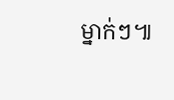ម្នាក់ៗ៕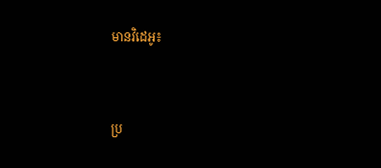មានវិដេអូ៖


ប្រ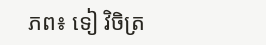ភព៖ ទៀ វិចិត្រ